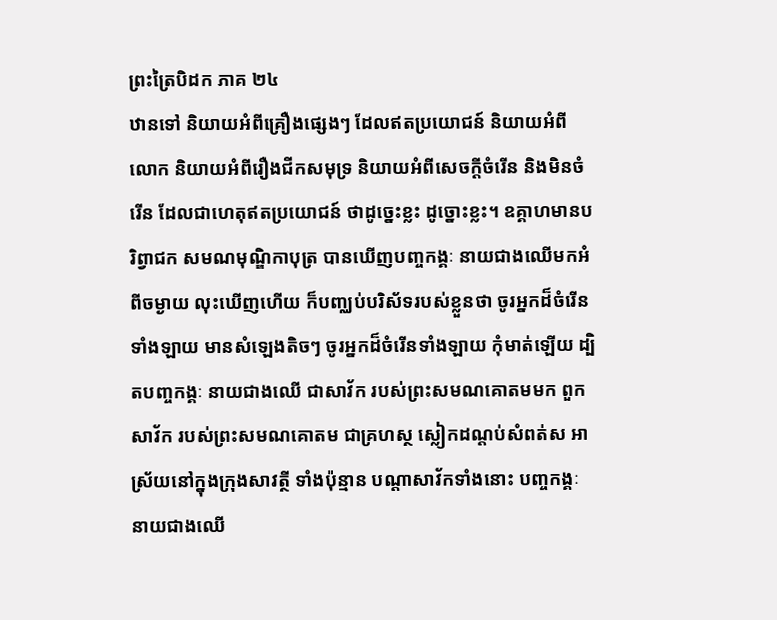ព្រះត្រៃបិដក ភាគ ២៤
ឋានទៅ និយាយអំពីគ្រឿងផ្សេងៗ ដែលឥតប្រយោជន៍ និយាយអំពីលោក និយាយអំពីរឿងជីកសមុទ្រ និយាយអំពីសេចក្តីចំរើន និងមិនចំរើន ដែលជាហេតុឥតប្រយោជន៍ ថាដូច្នេះខ្លះ ដូច្នោះខ្លះ។ ឧគ្គាហមានបរិព្វាជក សមណមុណ្ឌិកាបុត្រ បានឃើញបញ្ចកង្គៈ នាយជាងឈើមកអំពីចម្ងាយ លុះឃើញហើយ ក៏បញ្ឈប់បរិស័ទរបស់ខ្លួនថា ចូរអ្នកដ៏ចំរើនទាំងឡាយ មានសំឡេងតិចៗ ចូរអ្នកដ៏ចំរើនទាំងឡាយ កុំមាត់ឡើយ ដ្បិតបញ្ចកង្គៈ នាយជាងឈើ ជាសាវ័ក របស់ព្រះសមណគោតមមក ពួកសាវ័ក របស់ព្រះសមណគោតម ជាគ្រហស្ថ ស្លៀកដណ្តប់សំពត់ស អាស្រ័យនៅក្នុងក្រុងសាវត្ថី ទាំងប៉ុន្មាន បណ្តាសាវ័កទាំងនោះ បញ្ចកង្គៈ នាយជាងឈើ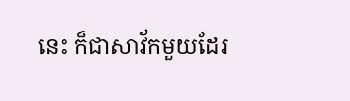នេះ ក៏ជាសាវ័កមួយដែរ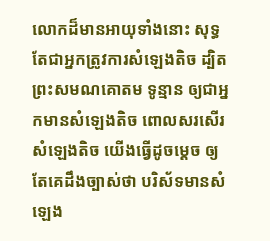លោកដ៏មានអាយុទាំងនោះ សុទ្ធតែជាអ្នកត្រូវការសំឡេងតិច ដ្បិតព្រះសមណគោតម ទូន្មាន ឲ្យជាអ្នកមានសំឡេងតិច ពោលសរសើរសំឡេងតិច យើងធ្វើដូចម្តេច ឲ្យតែគេដឹងច្បាស់ថា បរិស័ទមានសំឡេង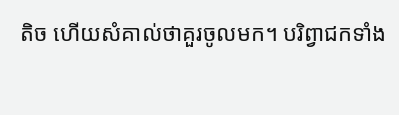តិច ហើយសំគាល់ថាគួរចូលមក។ បរិព្វាជកទាំង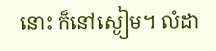នោះ ក៏នៅស្ងៀម។ លំដា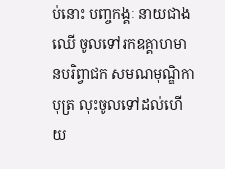ប់នោះ បញ្ចកង្គៈ នាយជាងឈើ ចូលទៅរកឧគ្គាហមានបរិព្វាជក សមណមុណ្ឌិកាបុត្រ លុះចូលទៅដល់ហើយ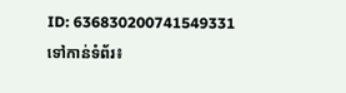ID: 636830200741549331
ទៅកាន់ទំព័រ៖